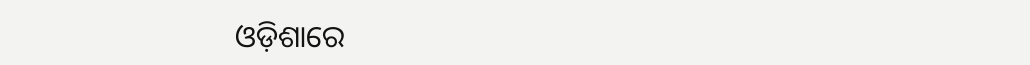ଓଡ଼ିଶାରେ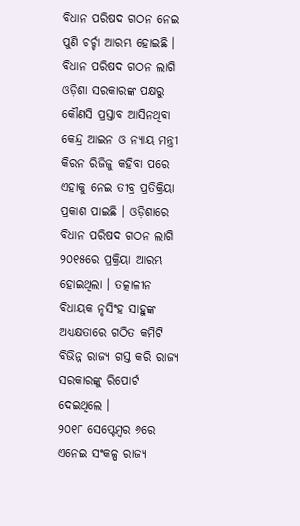ବିଧାନ ପରିଷଦ ଗଠନ ନେଇ ପୁଣି ଚର୍ଚ୍ଚା ଆରମ୍ଭ ହୋଇଛି । ବିଧାନ ପରିଷଦ ଗଠନ ଲାଗି ଓଡ଼ିଶା ସରକାରଙ୍କ ପକ୍ଷରୁ କୌଣସି ପ୍ରସ୍ତାବ ଆସିନଥିବା କେନ୍ଦ୍ର ଆଇନ ଓ ନ୍ୟାୟ ମନ୍ତ୍ରୀ କିରନ ରିଜିଜୁ କହିବା ପରେ ଏହାକୁ ନେଇ ତୀବ୍ର ପ୍ରତିକ୍ରିୟା ପ୍ରକାଶ ପାଇଛି । ଓଡ଼ିଶାରେ ବିଧାନ ପରିଷଦ ଗଠନ ଲାଗି ୨୦୧୫ରେ ପ୍ରକ୍ରିୟା ଆରମ୍ଭ ହୋଇଥିଲା । ତତ୍କାଳୀନ ବିଧାୟକ ନୃସିଂହ ସାହୁଙ୍କ ଅଧ୍ୟକ୍ଷତାରେ ଗଠିତ କମିଟି ବିଭିନ୍ନ ରାଜ୍ୟ ଗସ୍ତ କରି ରାଜ୍ୟ ସରକାରଙ୍କୁ ରିପୋର୍ଟ ଦେଇଥିଲେ ।
୨୦୧୮ ସେପ୍ଟେମ୍ବର ୬ରେ ଏନେଇ ସଂକଳ୍ପ ରାଜ୍ୟ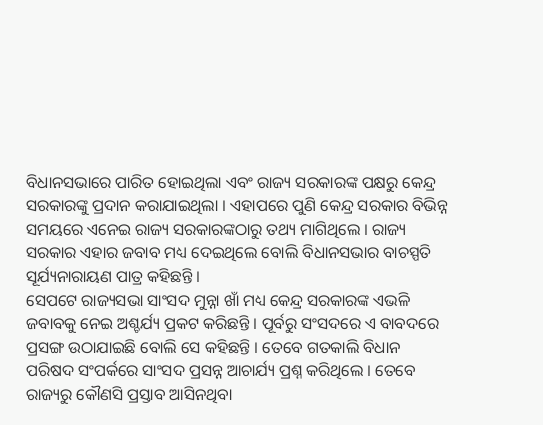ବିଧାନସଭାରେ ପାରିତ ହୋଇଥିଲା ଏବଂ ରାଜ୍ୟ ସରକାରଙ୍କ ପକ୍ଷରୁ କେନ୍ଦ୍ର ସରକାରଙ୍କୁ ପ୍ରଦାନ କରାଯାଇଥିଲା । ଏହାପରେ ପୁଣି କେନ୍ଦ୍ର ସରକାର ବିଭିନ୍ନ ସମୟରେ ଏନେଇ ରାଜ୍ୟ ସରକାରଙ୍କଠାରୁ ତଥ୍ୟ ମାଗିଥିଲେ । ରାଜ୍ୟ ସରକାର ଏହାର ଜବାବ ମଧ୍ୟ ଦେଇଥିଲେ ବୋଲି ବିଧାନସଭାର ବାଚସ୍ପତି ସୂର୍ଯ୍ୟନାରାୟଣ ପାତ୍ର କହିଛନ୍ତି ।
ସେପଟେ ରାଜ୍ୟସଭା ସାଂସଦ ମୁନ୍ନା ଖାଁ ମଧ୍ୟ କେନ୍ଦ୍ର ସରକାରଙ୍କ ଏଭଳି ଜବାବକୁ ନେଇ ଅଶ୍ଚର୍ଯ୍ୟ ପ୍ରକଟ କରିଛନ୍ତି । ପୂର୍ବରୁ ସଂସଦରେ ଏ ବାବଦରେ ପ୍ରସଙ୍ଗ ଉଠାଯାଇଛି ବୋଲି ସେ କହିଛନ୍ତି । ତେବେ ଗତକାଲି ବିଧାନ ପରିଷଦ ସଂପର୍କରେ ସାଂସଦ ପ୍ରସନ୍ନ ଆଚାର୍ଯ୍ୟ ପ୍ରଶ୍ନ କରିଥିଲେ । ତେବେ ରାଜ୍ୟରୁ କୌଣସି ପ୍ରସ୍ତାବ ଆସିନଥିବା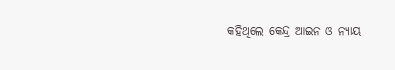କହିଥିଲେ କେନ୍ଦ୍ର ଆଇନ ଓ ନ୍ୟାୟ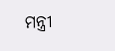ମନ୍ତ୍ରୀ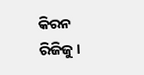କିରନ ରିଜିଜୁ ।